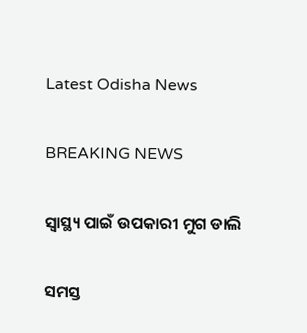Latest Odisha News

BREAKING NEWS

ସ୍ୱାସ୍ଥ୍ୟ ପାଇଁ ଉପକାରୀ ମୁଗ ଡାଲି

ସମସ୍ତ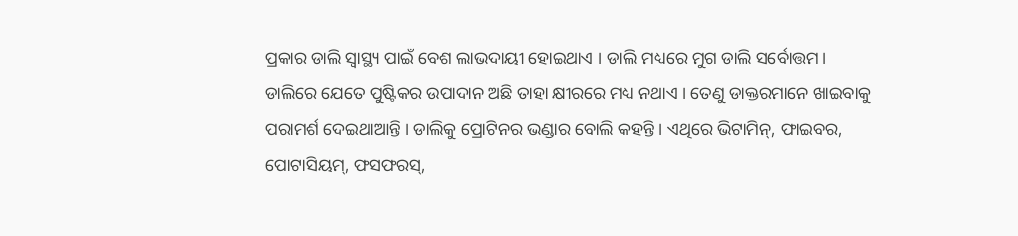ପ୍ରକାର ଡାଲି ସ୍ୱାସ୍ଥ୍ୟ ପାଇଁ ବେଶ ଲାଭଦାୟୀ ହୋଇଥାଏ । ଡାଲି ମଧ୍ୟରେ ମୁଗ ଡାଲି ସର୍ବୋତ୍ତମ। ଡାଲିରେ ଯେତେ ପୁଷ୍ଟିକର ଉପାଦାନ ଅଛି ତାହା କ୍ଷୀରରେ ମଧ୍ୟ ନଥାଏ । ତେଣୁ ଡାକ୍ତରମାନେ ଖାଇବାକୁ ପରାମର୍ଶ ଦେଇଥାଆନ୍ତି । ଡାଲିକୁ ପ୍ରୋଟିନର ଭଣ୍ଡାର ବୋଲି କହନ୍ତି । ଏଥିରେ ଭିଟାମିନ୍, ଫାଇବର, ପୋଟାସିୟମ୍, ଫସଫରସ୍,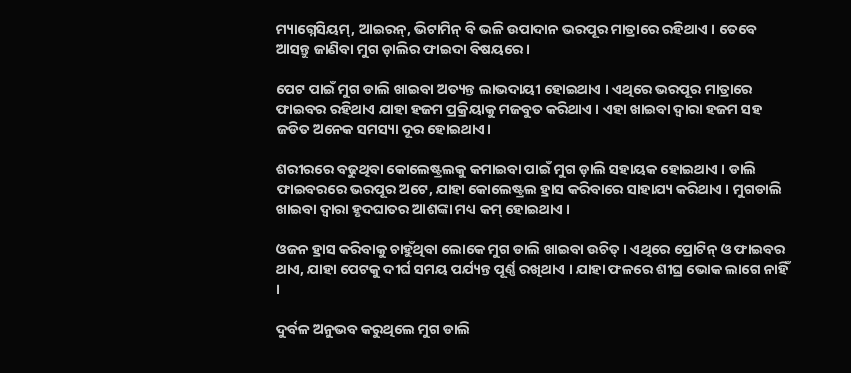ମ୍ୟାଗ୍ନେସିୟମ୍, ଆଇରନ୍, ଭିଟାମିନ୍ ବି ଭଳି ଉପାଦାନ ଭରପୂର ମାତ୍ରାରେ ରହିଥାଏ । ତେବେ ଆସନ୍ତୁ ଜାଣିବା ମୁଗ ଡ଼ାଲିର ଫାଇଦା ବିଷୟରେ ।

ପେଟ ପାଇଁ ମୁଗ ଡାଲି ଖାଇବା ଅତ୍ୟନ୍ତ ଲାଭଦାୟୀ ହୋଇଥାଏ । ଏଥିରେ ଭରପୂର ମାତ୍ରାରେ ଫାଇବର ରହିଥାଏ ଯାହା ହଜମ ପ୍ରକ୍ରିୟାକୁ ମଜବୁତ କରିଥାଏ । ଏହା ଖାଇବା ଦ୍ବାରା ହଜମ ସହ ଜଡିତ ଅନେକ ସମସ୍ୟା ଦୂର ହୋଇଥାଏ।

ଶରୀରରେ ବଢୁଥିବା କୋଲେଷ୍ଟ୍ରଲକୁ କମାଇବା ପାଇଁ ମୁଗ ଡ଼ାଲି ସହାୟକ ହୋଇଥାଏ । ଡାଲି ଫାଇବରରେ ଭରପୂର ଅଟେ, ଯାହା କୋଲେଷ୍ଟ୍ରଲ ହ୍ରାସ କରିବାରେ ସାହାଯ୍ୟ କରିଥାଏ । ମୁଗଡାଲି ଖାଇବା ଦ୍ବାରା ହୃଦଘାତର ଆଶଙ୍କା ମଧ୍ୟ କମ୍‌ ହୋଇଥାଏ ।

ଓଜନ ହ୍ରାସ କରିବାକୁ ଚାହୁଁଥିବା ଲୋକେ ମୁଗ ଡାଲି ଖାଇବା ଉଚିତ୍ । ଏଥିରେ ପ୍ରୋଟିନ୍ ଓ ଫାଇବର ଥାଏ, ଯାହା ପେଟକୁ ଦୀର୍ଘ ସମୟ ପର୍ଯ୍ୟନ୍ତ ପୂର୍ଣ୍ଣ ରଖିଥାଏ । ଯାହା ଫଳରେ ଶୀଘ୍ର ଭୋକ ଲାଗେ ନାହିଁ ।

ଦୁର୍ବଳ ଅନୁଭବ କରୁଥିଲେ ମୁଗ ଡାଲି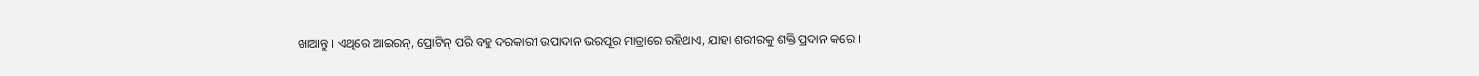ଖାଆନ୍ତୁ । ଏଥିରେ ଆଇରନ୍, ପ୍ରୋଟିନ୍ ପରି ବହୁ ଦରକାରୀ ଉପାଦାନ ଭରପୂର ମାତ୍ରାରେ ରହିଥାଏ, ଯାହା ଶରୀରକୁ ଶକ୍ତି ପ୍ରଦାନ କରେ ।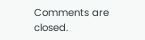Comments are closed.